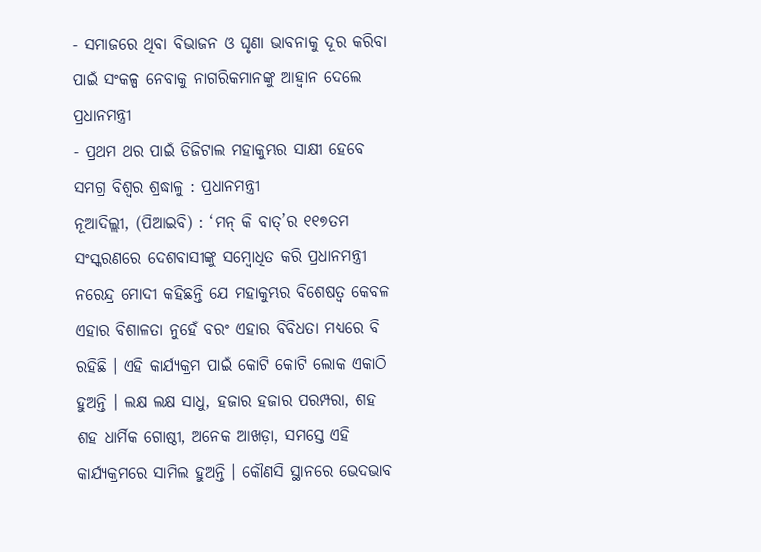- ସମାଜରେ ଥିବା ବିଭାଜନ ଓ ଘୃଣା ଭାବନାକୁ ଦୂର କରିବା ପାଇଁ ସଂକଳ୍ପ ନେବାକୁ ନାଗରିକମାନଙ୍କୁ ଆହ୍ୱାନ ଦେଲେ ପ୍ରଧାନମନ୍ତ୍ରୀ
- ପ୍ରଥମ ଥର ପାଇଁ ଡିଜିଟାଲ ମହାକୁମ୍ଭର ସାକ୍ଷୀ ହେବେ ସମଗ୍ର ବିଶ୍ୱର ଶ୍ରଦ୍ଧାଳୁ : ପ୍ରଧାନମନ୍ତ୍ରୀ
ନୂଆଦିଲ୍ଲୀ, (ପିଆଇବି) : ‘ମନ୍ କି ବାତ୍’ର ୧୧୭ତମ ସଂସ୍କରଣରେ ଦେଶବାସୀଙ୍କୁ ସମ୍ବୋଧିତ କରି ପ୍ରଧାନମନ୍ତ୍ରୀ ନରେନ୍ଦ୍ର ମୋଦୀ କହିଛନ୍ତି ଯେ ମହାକୁମ୍ଭର ବିଶେଷତ୍ୱ କେବଳ ଏହାର ବିଶାଳତା ନୁହେଁ ବରଂ ଏହାର ବିବିଧତା ମଧ୍ୟରେ ବି ରହିଛି । ଏହି କାର୍ଯ୍ୟକ୍ରମ ପାଇଁ କୋଟି କୋଟି ଲୋକ ଏକାଠି ହୁଅନ୍ତି । ଲକ୍ଷ ଲକ୍ଷ ସାଧୁ, ହଜାର ହଜାର ପରମ୍ପରା, ଶହ ଶହ ଧାର୍ମିକ ଗୋଷ୍ଠୀ, ଅନେକ ଆଖଡ଼ା, ସମସ୍ତେ ଏହି କାର୍ଯ୍ୟକ୍ରମରେ ସାମିଲ ହୁଅନ୍ତି । କୌଣସି ସ୍ଥାନରେ ଭେଦଭାବ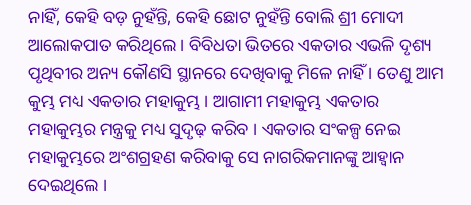ନାହିଁ, କେହି ବଡ଼ ନୁହଁନ୍ତି, କେହି ଛୋଟ ନୁହଁନ୍ତି ବୋଲି ଶ୍ରୀ ମୋଦୀ ଆଲୋକପାତ କରିଥିଲେ । ବିବିଧତା ଭିତରେ ଏକତାର ଏଭଳି ଦୃଶ୍ୟ ପୃଥିବୀର ଅନ୍ୟ କୌଣସି ସ୍ଥାନରେ ଦେଖିବାକୁ ମିଳେ ନାହିଁ । ତେଣୁ ଆମ କୁମ୍ଭ ମଧ୍ୟ ଏକତାର ମହାକୁମ୍ଭ । ଆଗାମୀ ମହାକୁମ୍ଭ ଏକତାର ମହାକୁମ୍ଭର ମନ୍ତ୍ରକୁ ମଧ୍ୟ ସୁଦୃଢ଼ କରିବ । ଏକତାର ସଂକଳ୍ପ ନେଇ ମହାକୁମ୍ଭରେ ଅଂଶଗ୍ରହଣ କରିବାକୁ ସେ ନାଗରିକମାନଙ୍କୁ ଆହ୍ୱାନ ଦେଇଥିଲେ ।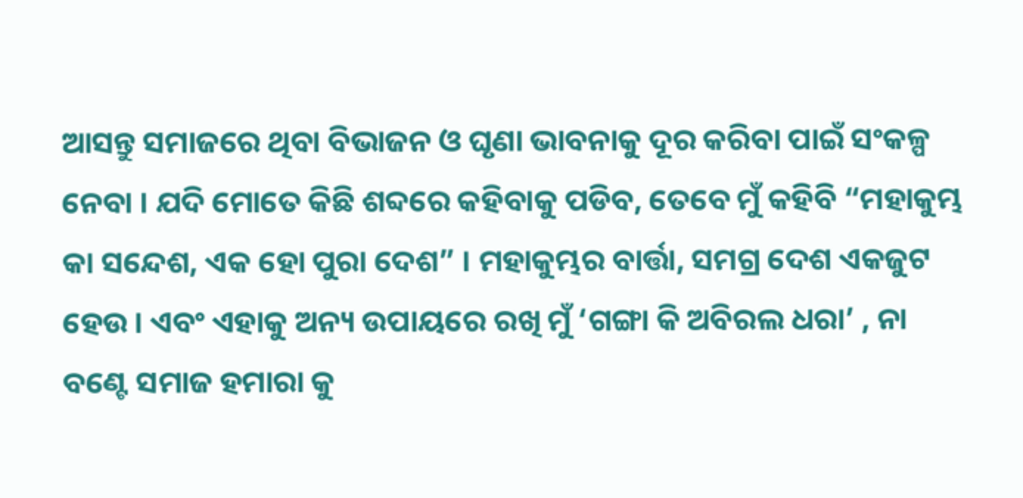ଆସନ୍ତୁ ସମାଜରେ ଥିବା ବିଭାଜନ ଓ ଘୃଣା ଭାବନାକୁ ଦୂର କରିବା ପାଇଁ ସଂକଳ୍ପ ନେବା । ଯଦି ମୋତେ କିଛି ଶବ୍ଦରେ କହିବାକୁ ପଡିବ, ତେବେ ମୁଁ କହିବି “ମହାକୁମ୍ଭ କା ସନ୍ଦେଶ, ଏକ ହୋ ପୁରା ଦେଶ” । ମହାକୁମ୍ଭର ବାର୍ତ୍ତା, ସମଗ୍ର ଦେଶ ଏକଜୁଟ ହେଉ । ଏବଂ ଏହାକୁ ଅନ୍ୟ ଉପାୟରେ ରଖି ମୁଁ ‘ଗଙ୍ଗା କି ଅବିରଲ ଧରା’ , ନା ବଣ୍ଟେ ସମାଜ ହମାରା କୁ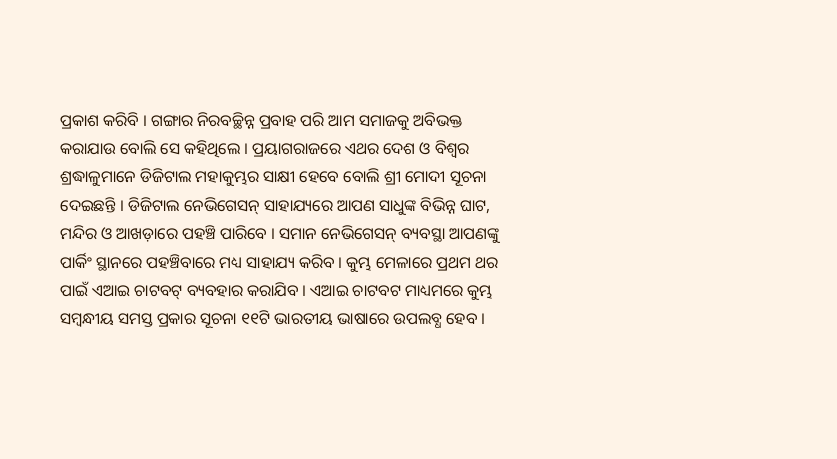ପ୍ରକାଶ କରିବି । ଗଙ୍ଗାର ନିରବଚ୍ଛିନ୍ନ ପ୍ରବାହ ପରି ଆମ ସମାଜକୁ ଅବିଭକ୍ତ କରାଯାଉ ବୋଲି ସେ କହିଥିଲେ । ପ୍ରୟାଗରାଜରେ ଏଥର ଦେଶ ଓ ବିଶ୍ୱର ଶ୍ରଦ୍ଧାଳୁମାନେ ଡିଜିଟାଲ ମହାକୁମ୍ଭର ସାକ୍ଷୀ ହେବେ ବୋଲି ଶ୍ରୀ ମୋଦୀ ସୂଚନା ଦେଇଛନ୍ତି । ଡିଜିଟାଲ ନେଭିଗେସନ୍ ସାହାଯ୍ୟରେ ଆପଣ ସାଧୁଙ୍କ ବିଭିନ୍ନ ଘାଟ, ମନ୍ଦିର ଓ ଆଖଡ଼ାରେ ପହଞ୍ଚି ପାରିବେ । ସମାନ ନେଭିଗେସନ୍ ବ୍ୟବସ୍ଥା ଆପଣଙ୍କୁ ପାର୍କିଂ ସ୍ଥାନରେ ପହଞ୍ଚିବାରେ ମଧ୍ୟ ସାହାଯ୍ୟ କରିବ । କୁମ୍ଭ ମେଳାରେ ପ୍ରଥମ ଥର ପାଇଁ ଏଆଇ ଚାଟବଟ୍ ବ୍ୟବହାର କରାଯିବ । ଏଆଇ ଚାଟବଟ ମାଧ୍ୟମରେ କୁମ୍ଭ ସମ୍ବନ୍ଧୀୟ ସମସ୍ତ ପ୍ରକାର ସୂଚନା ୧୧ଟି ଭାରତୀୟ ଭାଷାରେ ଉପଲବ୍ଧ ହେବ ।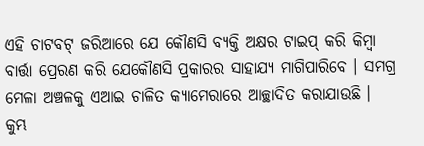ଏହି ଚାଟବଟ୍ ଜରିଆରେ ଯେ କୌଣସି ବ୍ୟକ୍ତି ଅକ୍ଷର ଟାଇପ୍ କରି କିମ୍ବା ବାର୍ତ୍ତା ପ୍ରେରଣ କରି ଯେକୌଣସି ପ୍ରକାରର ସାହାଯ୍ୟ ମାଗିପାରିବେ । ସମଗ୍ର ମେଳା ଅଞ୍ଚଳକୁ ଏଆଇ ଚାଳିତ କ୍ୟାମେରାରେ ଆଚ୍ଛାଦିତ କରାଯାଉଛି । କୁମ୍ଭ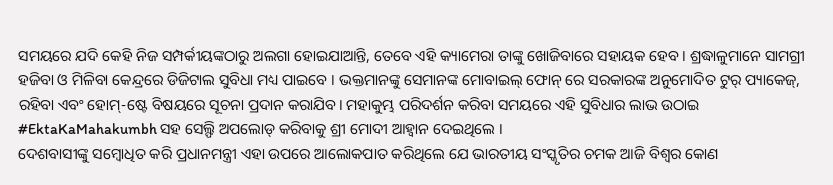ସମୟରେ ଯଦି କେହି ନିଜ ସମ୍ପର୍କୀୟଙ୍କଠାରୁ ଅଲଗା ହୋଇଯାଆନ୍ତି, ତେବେ ଏହି କ୍ୟାମେରା ତାଙ୍କୁ ଖୋଜିବାରେ ସହାୟକ ହେବ । ଶ୍ରଦ୍ଧାଳୁମାନେ ସାମଗ୍ରୀ ହଜିବା ଓ ମିଳିବା କେନ୍ଦ୍ରରେ ଡିଜିଟାଲ ସୁବିଧା ମଧ୍ୟ ପାଇବେ । ଭକ୍ତମାନଙ୍କୁ ସେମାନଙ୍କ ମୋବାଇଲ୍ ଫୋନ୍ ରେ ସରକାରଙ୍କ ଅନୁମୋଦିତ ଟୁର୍ ପ୍ୟାକେଜ୍, ରହିବା ଏବଂ ହୋମ୍-ଷ୍ଟେ ବିଷୟରେ ସୂଚନା ପ୍ରଦାନ କରାଯିବ। ମହାକୁମ୍ଭ ପରିଦର୍ଶନ କରିବା ସମୟରେ ଏହି ସୁବିଧାର ଲାଭ ଉଠାଇ #EktaKaMahakumbh ସହ ସେଲ୍ଫି ଅପଲୋଡ୍ କରିବାକୁ ଶ୍ରୀ ମୋଦୀ ଆହ୍ୱାନ ଦେଇଥିଲେ ।
ଦେଶବାସୀଙ୍କୁ ସମ୍ବୋଧିତ କରି ପ୍ରଧାନମନ୍ତ୍ରୀ ଏହା ଉପରେ ଆଲୋକପାତ କରିଥିଲେ ଯେ ଭାରତୀୟ ସଂସ୍କୃତିର ଚମକ ଆଜି ବିଶ୍ୱର କୋଣ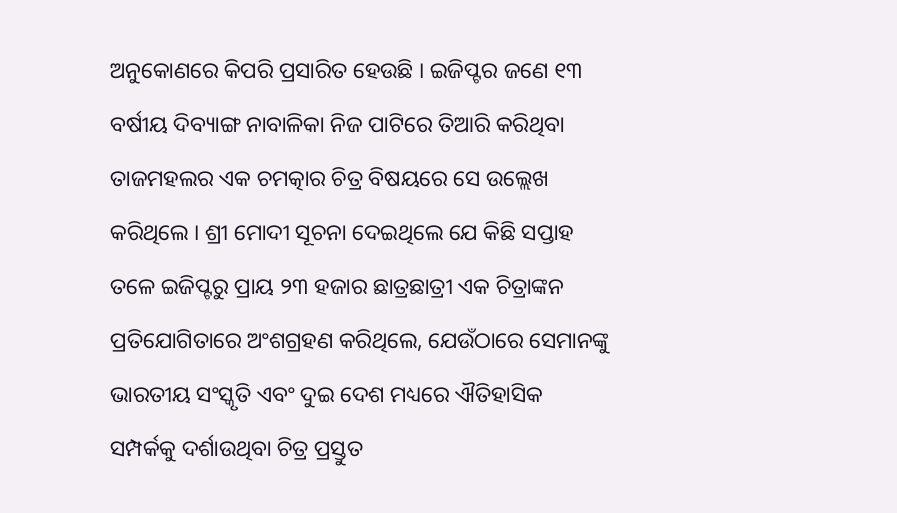ଅନୁକୋଣରେ କିପରି ପ୍ରସାରିତ ହେଉଛି । ଇଜିପ୍ଟର ଜଣେ ୧୩ ବର୍ଷୀୟ ଦିବ୍ୟାଙ୍ଗ ନାବାଳିକା ନିଜ ପାଟିରେ ତିଆରି କରିଥିବା ତାଜମହଲର ଏକ ଚମତ୍କାର ଚିତ୍ର ବିଷୟରେ ସେ ଉଲ୍ଲେଖ କରିଥିଲେ । ଶ୍ରୀ ମୋଦୀ ସୂଚନା ଦେଇଥିଲେ ଯେ କିଛି ସପ୍ତାହ ତଳେ ଇଜିପ୍ଟରୁ ପ୍ରାୟ ୨୩ ହଜାର ଛାତ୍ରଛାତ୍ରୀ ଏକ ଚିତ୍ରାଙ୍କନ ପ୍ରତିଯୋଗିତାରେ ଅଂଶଗ୍ରହଣ କରିଥିଲେ, ଯେଉଁଠାରେ ସେମାନଙ୍କୁ ଭାରତୀୟ ସଂସ୍କୃତି ଏବଂ ଦୁଇ ଦେଶ ମଧ୍ୟରେ ଐତିହାସିକ ସମ୍ପର୍କକୁ ଦର୍ଶାଉଥିବା ଚିତ୍ର ପ୍ରସ୍ତୁତ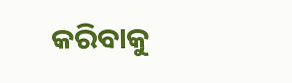କରିବାକୁ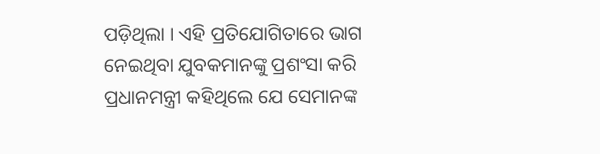ପଡ଼ିଥିଲା । ଏହି ପ୍ରତିଯୋଗିତାରେ ଭାଗ ନେଇଥିବା ଯୁବକମାନଙ୍କୁ ପ୍ରଶଂସା କରି ପ୍ରଧାନମନ୍ତ୍ରୀ କହିଥିଲେ ଯେ ସେମାନଙ୍କ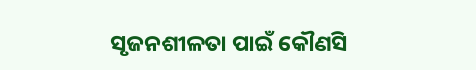ସୃଜନଶୀଳତା ପାଇଁ କୌଣସି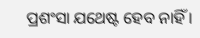ପ୍ରଶଂସା ଯଥେଷ୍ଟ ହେବ ନାହିଁ ।